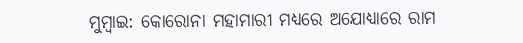ମୁମ୍ବାଇ: କୋରୋନା ମହାମାରୀ ମଧ୍ୟରେ ଅଯୋଧ୍ୟାରେ ରାମ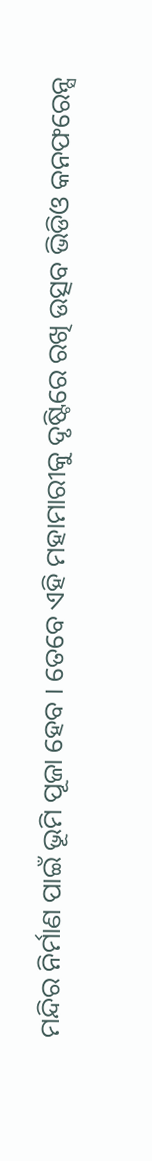ମନ୍ଦିର ନିର୍ମାଣ ପାଇଁ ଭୂମି ପୂଜା ହେବ । ତେବେ ଏହି ମହାମାରୀକୁ ଦୃଷ୍ଟିରେ ରଖି ଉତ୍ସବ ଭିଡିଓ କନଫରେନ୍ସ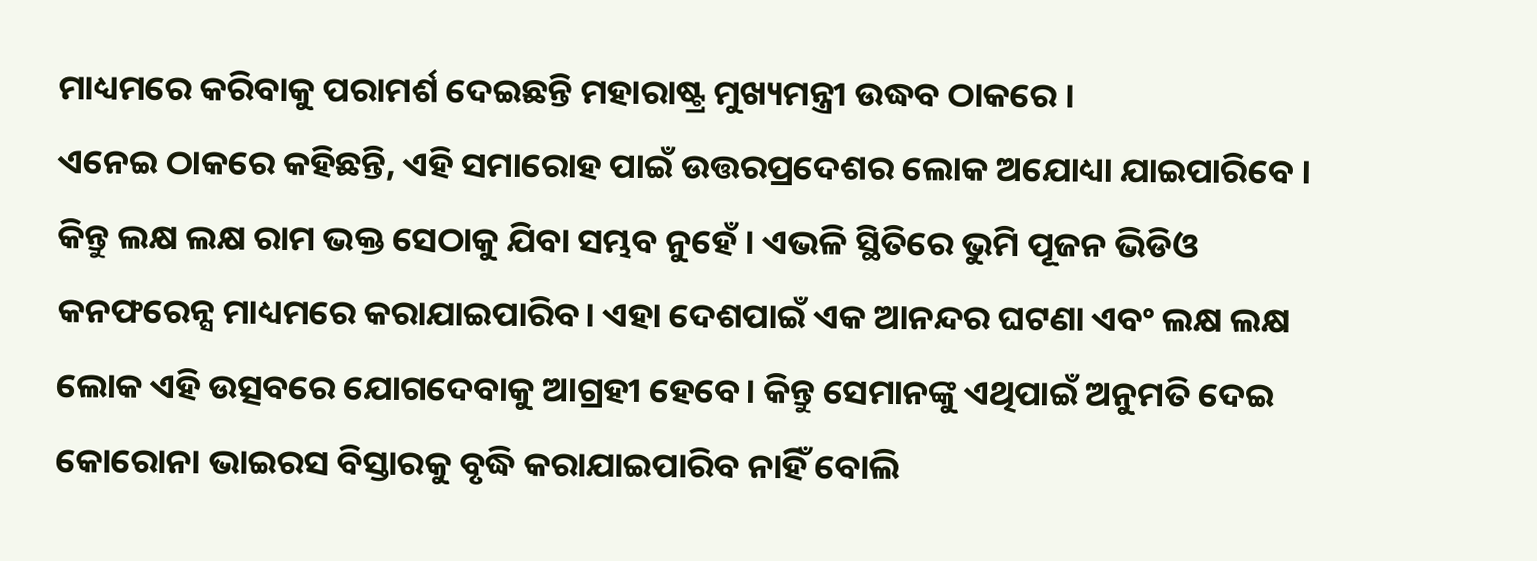ମାଧ୍ୟମରେ କରିବାକୁ ପରାମର୍ଶ ଦେଇଛନ୍ତି ମହାରାଷ୍ଟ୍ର ମୁଖ୍ୟମନ୍ତ୍ରୀ ଉଦ୍ଧବ ଠାକରେ ।
ଏନେଇ ଠାକରେ କହିଛନ୍ତି, ଏହି ସମାରୋହ ପାଇଁ ଉତ୍ତରପ୍ରଦେଶର ଲୋକ ଅଯୋଧ୍ୟା ଯାଇପାରିବେ । କିନ୍ତୁ ଲକ୍ଷ ଲକ୍ଷ ରାମ ଭକ୍ତ ସେଠାକୁ ଯିବା ସମ୍ଭବ ନୁହେଁ । ଏଭଳି ସ୍ଥିତିରେ ଭୁମି ପୂଜନ ଭିଡିଓ କନଫରେନ୍ସ ମାଧ୍ୟମରେ କରାଯାଇପାରିବ। ଏହା ଦେଶପାଇଁ ଏକ ଆନନ୍ଦର ଘଟଣା ଏବଂ ଲକ୍ଷ ଲକ୍ଷ ଲୋକ ଏହି ଉତ୍ସବରେ ଯୋଗଦେବାକୁ ଆଗ୍ରହୀ ହେବେ। କିନ୍ତୁ ସେମାନଙ୍କୁ ଏଥିପାଇଁ ଅନୁମତି ଦେଇ କୋରୋନା ଭାଇରସ ବିସ୍ତାରକୁ ବୃଦ୍ଧି କରାଯାଇପାରିବ ନାହିଁ ବୋଲି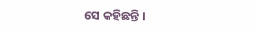ସେ କହିଛନ୍ତି ।